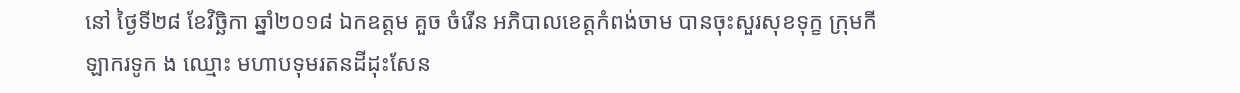នៅ ថ្ងៃទី២៨ ខែវិច្ឆិកា ឆ្នាំ២០១៨ ឯកឧត្ដម គួច ចំរើន អភិបាលខេត្តកំពង់ចាម បានចុះសួរសុខទុក្ខ ក្រុមកីឡាករទូក ង ឈ្មោះ មហាបទុមរតនដីដុះសែន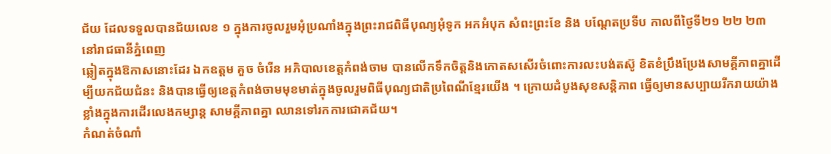ជ័យ ដែលទទួលបានជ័យលេខ ១ ក្នុងការចូលរួមអុំប្រណាំងក្នុងព្រះរាជពិធីបុណ្យអុំទូក អកអំបុក សំពះព្រះខែ និង បណ្តែតប្រទីប កាលពីថ្ងៃទី២១ ២២ ២៣ នៅរាជធានីភ្នំពេញ
ឆ្លៀតក្នុងឱកាសនោះដែរ ឯកឧត្ដម គួច ចំរើន អភិបាលខេត្តកំពង់ចាម បានលើកទឹកចិត្តនិងកោតសសើរចំពោះការលះបង់តស៊ូ ខិតខំប្រឹងប្រែងសាមគ្គីភាពគ្នាដើម្បីយកជ័យជំនះ និងបានធ្វើឲ្យខេត្តកំពង់ចាមមុខមាត់ក្នុងចូលរួមពិធីបុណ្យជាតិប្រពៃណីខ្មែរយើង ។ ក្រោយដំបូងសុខសន្តិភាព ធ្វើឲ្យមានសប្បាយរីករាយយ៉ាងខ្លាំងក្នុងការដើរលេងកម្សាន្ត សាមគ្គីភាពគ្នា ឈានទៅរកការជោគជ័យ។
កំណត់ចំណាំ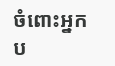ចំពោះអ្នកប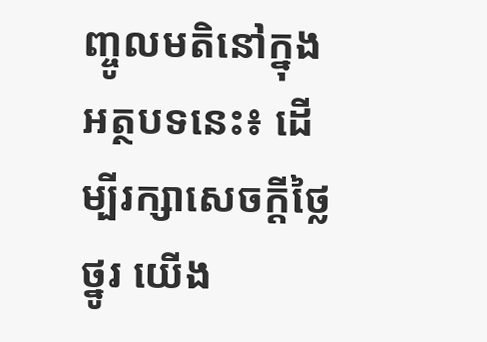ញ្ចូលមតិនៅក្នុងអត្ថបទនេះ៖ ដើម្បីរក្សាសេចក្ដីថ្លៃថ្នូរ យើង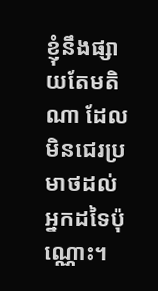ខ្ញុំនឹងផ្សាយតែមតិណា ដែលមិនជេរប្រមាថដល់អ្នកដទៃប៉ុណ្ណោះ។